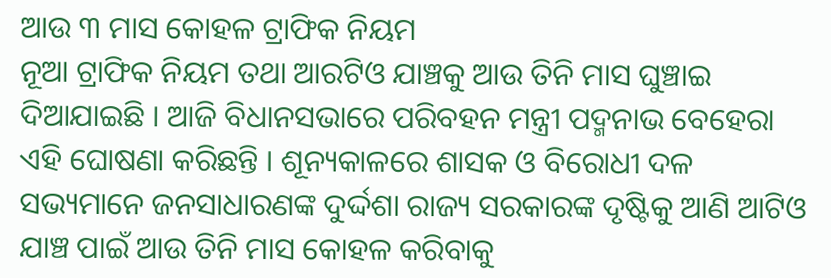ଆଉ ୩ ମାସ କୋହଳ ଟ୍ରାଫିକ ନିୟମ
ନୂଆ ଟ୍ରାଫିକ ନିୟମ ତଥା ଆରଟିଓ ଯାଞ୍ଚକୁ ଆଉ ତିନି ମାସ ଘୁଞ୍ଚାଇ ଦିଆଯାଇଛି । ଆଜି ବିଧାନସଭାରେ ପରିବହନ ମନ୍ତ୍ରୀ ପଦ୍ମନାଭ ବେହେରା ଏହି ଘୋଷଣା କରିଛନ୍ତି । ଶୂନ୍ୟକାଳରେ ଶାସକ ଓ ବିରୋଧୀ ଦଳ ସଭ୍ୟମାନେ ଜନସାଧାରଣଙ୍କ ଦୁର୍ଦ୍ଦଶା ରାଜ୍ୟ ସରକାରଙ୍କ ଦୃଷ୍ଟିକୁ ଆଣି ଆଟିଓ ଯାଞ୍ଚ ପାଇଁ ଆଉ ତିନି ମାସ କୋହଳ କରିବାକୁ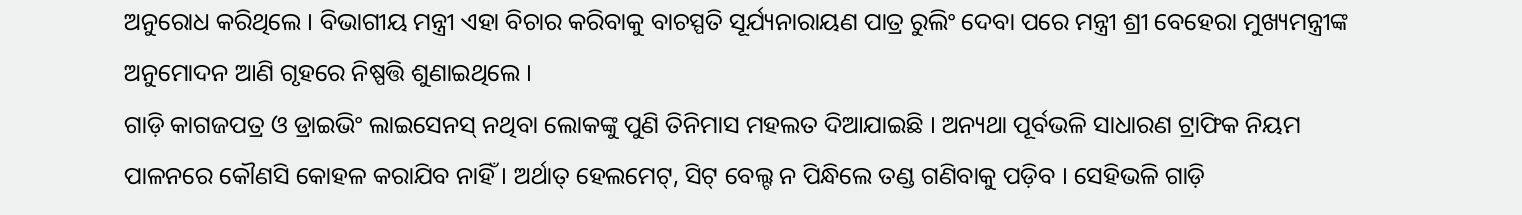ଅନୁରୋଧ କରିଥିଲେ । ବିଭାଗୀୟ ମନ୍ତ୍ରୀ ଏହା ବିଚାର କରିବାକୁ ବାଚସ୍ପତି ସୂର୍ଯ୍ୟନାରାୟଣ ପାତ୍ର ରୁଲିଂ ଦେବା ପରେ ମନ୍ତ୍ରୀ ଶ୍ରୀ ବେହେରା ମୁଖ୍ୟମନ୍ତ୍ରୀଙ୍କ ଅନୁମୋଦନ ଆଣି ଗୃହରେ ନିଷ୍ପତ୍ତି ଶୁଣାଇଥିଲେ ।
ଗାଡ଼ି କାଗଜପତ୍ର ଓ ଡ୍ରାଇଭିଂ ଲାଇସେନସ୍ ନଥିବା ଲୋକଙ୍କୁ ପୁଣି ତିନିମାସ ମହଲତ ଦିଆଯାଇଛି । ଅନ୍ୟଥା ପୂର୍ବଭଳି ସାଧାରଣ ଟ୍ରାଫିକ ନିୟମ ପାଳନରେ କୌଣସି କୋହଳ କରାଯିବ ନାହିଁ । ଅର୍ଥାତ୍ ହେଲମେଟ୍, ସିଟ୍ ବେଲ୍ଟ ନ ପିନ୍ଧିଲେ ତଣ୍ଡ ଗଣିବାକୁ ପଡ଼ିବ । ସେହିଭଳି ଗାଡ଼ି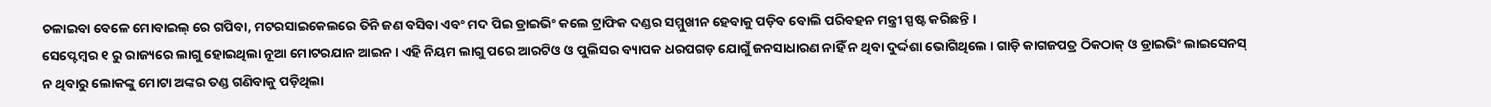ଚଳାଇବା ବେଳେ ମୋବାଇଲ୍ ରେ ଗପିବା, ମଟରସାଇକେଲରେ ତିନି ଜଣ ବସିବା ଏବଂ ମଦ ପିଇ ଡ୍ରାଇଭିଂ କଲେ ଟ୍ରାଫିକ ଦଣ୍ଡର ସମ୍ମୁଖୀନ ହେବାକୁ ପଡ଼ିବ ବୋଲି ପରିବହନ ମନ୍ତ୍ରୀ ସ୍ପଷ୍ଟ କରିଛନ୍ତି ।
ସେପ୍ଟେମ୍ବର ୧ ରୁ ରାଜ୍ୟରେ ଲାଗୁ ହୋଇଥିଲା ନୂଆ ମୋଟରଯାନ ଆଇନ । ଏହି ନିୟମ ଲାଗୁ ପରେ ଆରଟିଓ ଓ ପୁଲିସର ବ୍ୟାପକ ଧରପଗଡ଼ ଯୋଗୁଁ ଜନସାଧାରଣ ନାହିଁ ନ ଥିବା ଦୁର୍ଦ୍ଦଶା ଭୋଗିଥିଲେ । ଗାଡ଼ି କାଗଜପତ୍ର ଠିକଠାକ୍ ଓ ଡ୍ରାଇଭିଂ ଲାଇସେନସ୍ ନ ଥିବାରୁ ଲୋକଙ୍କୁ ମୋଟା ଅଙ୍କର ତଣ୍ଡ ଗଣିବାକୁ ପଡ଼ିଥିଲା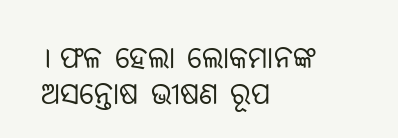। ଫଳ ହେଲା ଲୋକମାନଙ୍କ ଅସନ୍ତୋଷ ଭୀଷଣ ରୂପ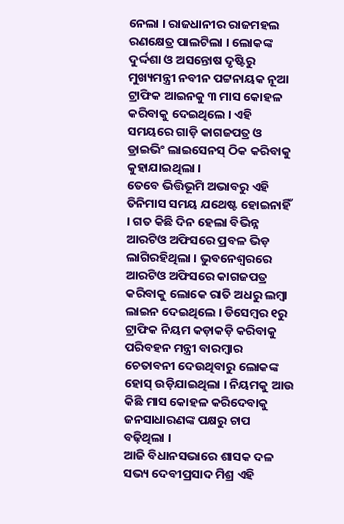ନେଲା । ରାଜଧାନୀର ରାଜମହଲ ରଣକ୍ଷେତ୍ର ପାଲଟିଲା । ଲୋକଙ୍କ ଦୁର୍ଦ୍ଦଶା ଓ ଅସନ୍ତୋଷ ଦୃଷ୍ଟିରୁ ମୁଖ୍ୟମନ୍ତ୍ରୀ ନବୀନ ପଟ୍ଟନାୟକ ନୂଆ ଟ୍ରାଫିକ ଆଇନକୁ ୩ ମାସ କୋହଳ କରିବାକୁ ଦେଇଥିଲେ । ଏହି ସମୟରେ ଗାଡ଼ି କାଗଜପତ୍ର ଓ ଡ୍ରାଇଭିଂ ଲାଇସେନସ୍ ଠିକ କରିବାକୁ କୁହାଯାଇଥିଲା ।
ତେବେ ଭିତ୍ତିଭୂମି ଅଭାବରୁ ଏହି ତିନିମାସ ସମୟ ଯଥେଷ୍ଟ ହୋଇନାହିଁ । ଗତ କିଛି ଦିନ ହେଲା ବିଭିନ୍ନ ଆରଟିଓ ଅଫିସରେ ପ୍ରବଳ ଭିଡ଼ ଲାଗିରହିଥିଲା । ଭୁବନେଶ୍ୱରରେ ଆରଟିଓ ଅଫିସରେ କାଗଜପତ୍ର କରିବାକୁ ଲୋକେ ରାତି ଅଧରୁ ଲମ୍ବା ଲାଇନ ଦେଇଥିଲେ । ଡିସେମ୍ବର ୧ରୁ ଟ୍ରାଫିକ ନିୟମ କଡ଼ାକଡ଼ି କରିବାକୁ ପରିବହନ ମନ୍ତ୍ରୀ ବାରମ୍ବାର ଚେତାବନୀ ଦେଉଥିବାରୁ ଲୋକଙ୍କ ହୋସ୍ ଉଡ଼ିଯାଇଥିଲା । ନିୟମକୁ ଆଉ କିଛି ମାସ କୋହଳ କରିଦେବାକୁ ଜନସାଧାରଣଙ୍କ ପକ୍ଷରୁ ଚାପ ବଢ଼ିଥିଲା ।
ଆଜି ବିଧାନସଭାରେ ଶାସକ ଦଳ ସଭ୍ୟ ଦେବୀପ୍ରସାଦ ମିଶ୍ର ଏହି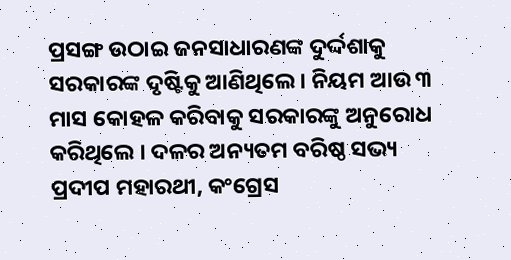ପ୍ରସଙ୍ଗ ଉଠାଇ ଜନସାଧାରଣଙ୍କ ଦୁର୍ଦ୍ଦଶାକୁ ସରକାରଙ୍କ ଦୃଷ୍ଟିକୁ ଆଣିଥିଲେ । ନିୟମ ଆଉ ୩ ମାସ କୋହଳ କରିବାକୁ ସରକାରଙ୍କୁ ଅନୁରୋଧ କରିଥିଲେ । ଦଳର ଅନ୍ୟତମ ବରିଷ୍ଠ ସଭ୍ୟ ପ୍ରଦୀପ ମହାରଥୀ, କଂଗ୍ରେସ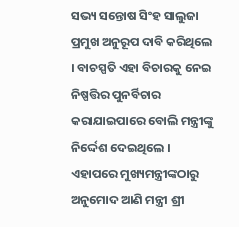ସଭ୍ୟ ସନ୍ତୋଷ ସିଂହ ସାଲୁଜା ପ୍ରମୁଖ ଅନୁରୂପ ଦାବି କରିଥିଲେ । ବାଚସ୍ପତି ଏହା ବିଚାରକୁ ନେଇ ନିଷ୍ପତ୍ତିର ପୁନର୍ବିଚାର କରାଯାଇପାରେ ବୋଲି ମନ୍ତ୍ରୀଙ୍କୁ ନିର୍ଦ୍ଦେଶ ଦେଇଥିଲେ । ଏହାପରେ ମୁଖ୍ୟମନ୍ତ୍ରୀଙ୍କଠାରୁ ଅନୁମୋଦ ଆଣି ମନ୍ତ୍ରୀ ଶ୍ରୀ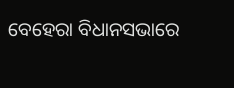ବେହେରା ବିଧାନସଭାରେ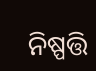ନିଷ୍ପତ୍ତି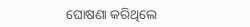ଘୋଷଣା କରିଥିଲେ